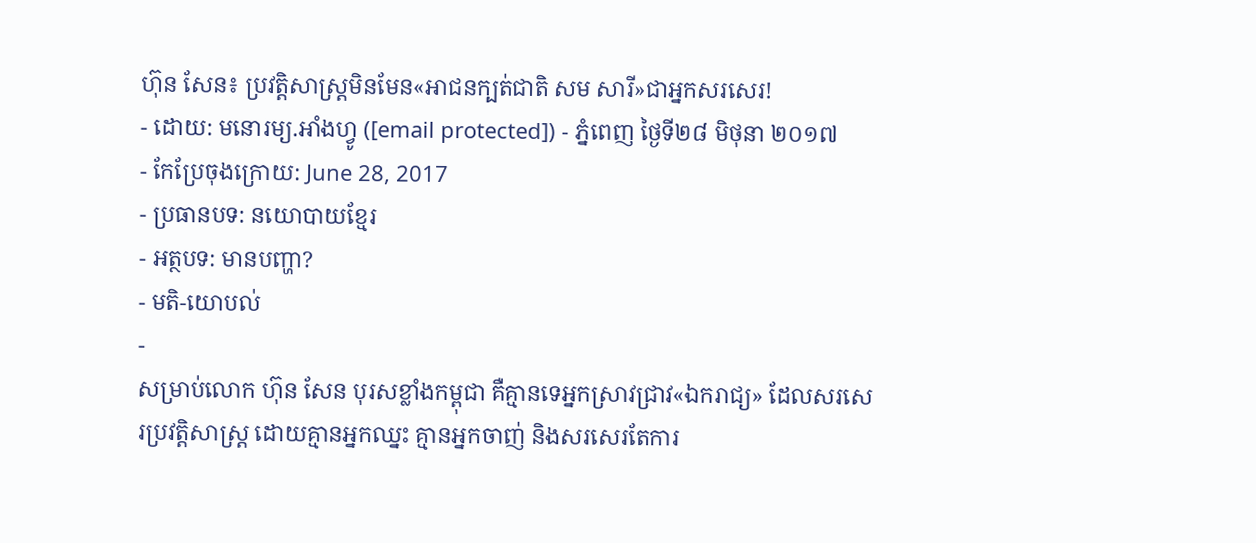ហ៊ុន សែន៖ ប្រវត្តិសាស្ត្រមិនមែន«អាជនក្បត់ជាតិ សម សារី»ជាអ្នកសរសេរ!
- ដោយ: មនោរម្យ.អាំងហ្វូ ([email protected]) - ភ្នំពេញ ថ្ងៃទី២៨ មិថុនា ២០១៧
- កែប្រែចុងក្រោយ: June 28, 2017
- ប្រធានបទ: នយោបាយខ្មែរ
- អត្ថបទ: មានបញ្ហា?
- មតិ-យោបល់
-
សម្រាប់លោក ហ៊ុន សែន បុរសខ្លាំងកម្ពុជា គឺគ្មានទេអ្នកស្រាវជ្រាវ«ឯករាជ្យ» ដែលសរសេរប្រវត្តិសាស្ត្រ ដោយគ្មានអ្នកឈ្នះ គ្មានអ្នកចាញ់ និងសរសេរតែការ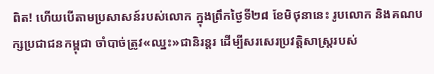ពិត! ហើយបើតាមប្រសាសន៍របស់លោក ក្នុងព្រឹកថ្ងៃទី២៨ ខែមិថុនានេះ រូបលោក និងគណបក្សប្រជាជនកម្ពុជា ចាំបាច់ត្រូវ«ឈ្នះ»ជានិរន្តរ ដើម្បីសរសេរប្រវត្តិសាស្ត្ររបស់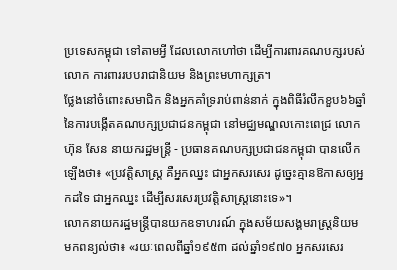ប្រទេសកម្ពុជា ទៅតាមអ្វី ដែលលោកហៅថា ដើម្បីការពារគណបក្សរបស់លោក ការពាររបបរាជានិយម និងព្រះមហាក្សត្រ។
ថ្លែងនៅចំពោះសមាជិក និងអ្នកគាំទ្ររាប់ពាន់នាក់ ក្នុងពិធីរំលឹកខួប៦៦ឆ្នាំ នៃការបង្កើតគណបក្សប្រជាជនកម្ពុជា នៅមជ្ឈមណ្ឌលកោះពេជ្រ លោក ហ៊ុន សែន នាយករដ្ឋមន្ត្រី - ប្រធានគណបក្សប្រជាជនកម្ពុជា បានលើកឡើងថា៖ «ប្រវត្តិសាស្ត្រ គឺអ្នកឈ្នះ ជាអ្នកសរសេរ ដូច្នេះគ្មានឱកាសឲ្យអ្នកដទៃ ជាអ្នកឈ្នះ ដើម្បីសរសេរប្រវត្តិសាស្ត្រនោះទេ»។
លោកនាយករដ្ឋមន្ត្រីបានយកឧទាហរណ៍ ក្នុងសម័យសង្គមរាស្ត្រនិយម មកពន្យល់ថា៖ «រយៈពេលពីឆ្នាំ១៩៥៣ ដល់ឆ្នាំ១៩៧០ អ្នកសរសេរ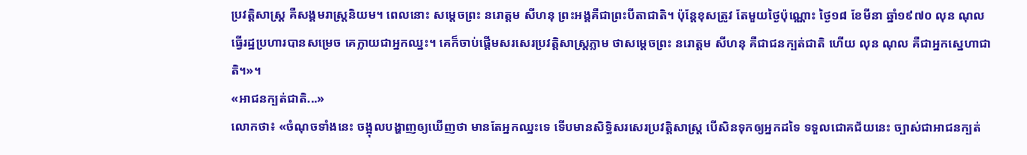ប្រវត្តិសាស្ត្រ គឺសង្គមរាស្ត្រនិយម។ ពេលនោះ សម្ដេចព្រះ នរោត្ដម សីហនុ ព្រះអង្គគឺជាព្រះបីតាជាតិ។ ប៉ុន្តែខុសត្រូវ តែមួយថ្ងៃប៉ុណ្ណោះ ថ្ងៃ១៨ ខែមីនា ឆ្នាំ១៩៧០ លុន ណុល ធ្វើរដ្ឋប្រហារបានសម្រេច គេក្លាយជាអ្នកឈ្នះ។ គេក៏ចាប់ផ្ដើមសរសេរប្រវត្តិសាស្ត្រភ្លាម ថាសម្ដេចព្រះ នរោត្ដម សីហនុ គឺជាជនក្បត់ជាតិ ហើយ លុន ណុល គឺជាអ្នកស្នេហាជាតិ។»។
«អាជនក្បត់ជាតិ...»
លោកថា៖ «ចំណុចទាំងនេះ ចង្អុលបង្ហាញឲ្យឃើញថា មានតែអ្នកឈ្នះទេ ទើបមានសិទ្ធិសរសេរប្រវត្តិសាស្ត្រ បើសិនទុកឲ្យអ្នកដទៃ ទទួលជោគជ័យនេះ ច្បាស់ជាអាជនក្បត់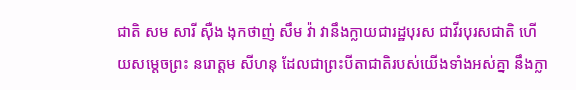ជាតិ សម សារី ស៊ឺង ងុកថាញ់ សឹម វ៉ា វានឹងក្លាយជារដ្ឋបុរស ជាវីរបុរសជាតិ ហើយសម្ដេចព្រះ នរោត្ដម សីហនុ ដែលជាព្រះបីតាជាតិរបស់យើងទាំងអស់គ្នា នឹងក្លា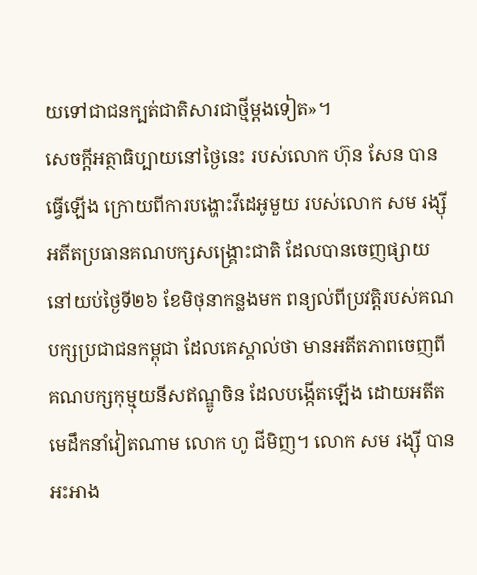យទៅជាជនក្បត់ជាតិសារជាថ្មីម្ដងទៀត»។
សេចក្ដីអត្ថាធិប្បាយនៅថ្ងៃនេះ របស់លោក ហ៊ុន សែន បានធ្វើឡើង ក្រោយពីការបង្ហោះវីដេអូមួយ របស់លោក សម រង្ស៊ី អតីតប្រធានគណបក្សសង្គ្រោះជាតិ ដែលបានចេញផ្សាយ នៅយប់ថ្ងៃទី២៦ ខែមិថុនាកន្លងមក ពន្យល់ពីប្រវត្តិរបស់គណបក្សប្រជាជនកម្ពុជា ដែលគេស្គាល់ថា មានអតីតភាពចេញពីគណបក្សកុម្មុយនីសឥណ្ឌូចិន ដែលបង្កើតឡើង ដោយអតីតមេដឹកនាំវៀតណាម លោក ហូ ជីមិញ។ លោក សម រង្ស៊ី បានអះអាង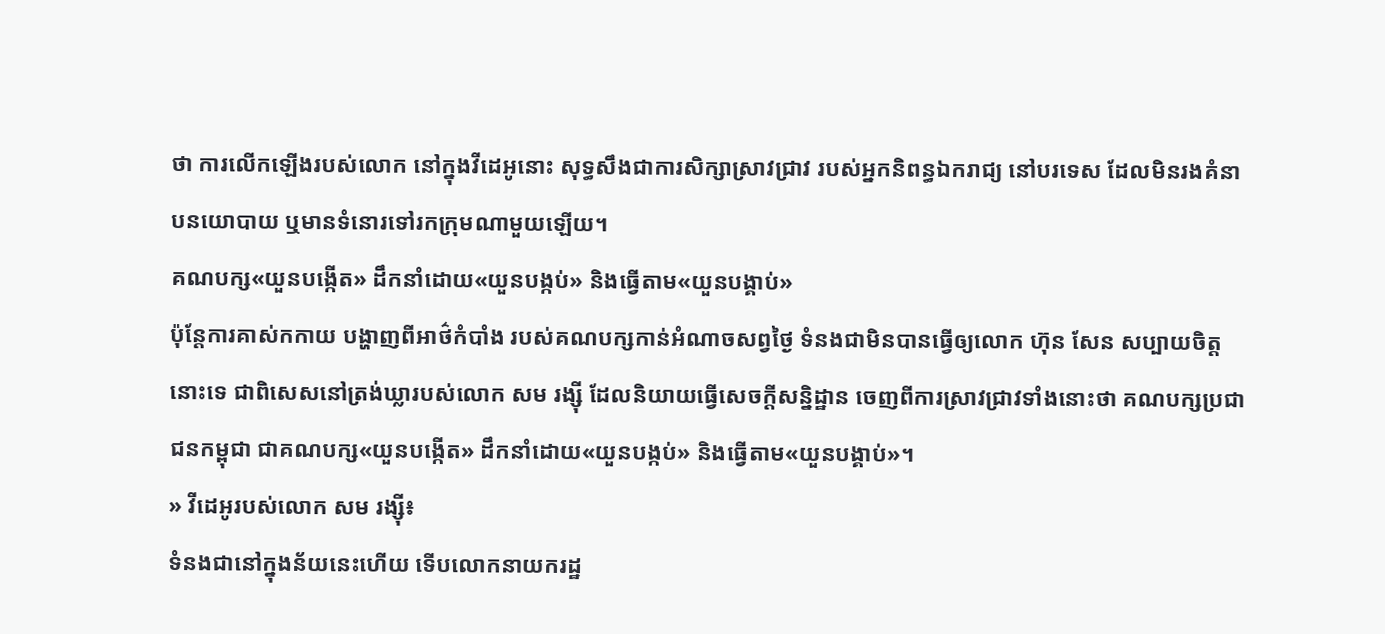ថា ការលើកឡើងរបស់លោក នៅក្នុងវីដេអូនោះ សុទ្ធសឹងជាការសិក្សាស្រាវជ្រាវ របស់អ្នកនិពន្ធឯករាជ្យ នៅបរទេស ដែលមិនរងគំនាបនយោបាយ ឬមានទំនោរទៅរកក្រុមណាមួយឡើយ។
គណបក្ស«យួនបង្កើត» ដឹកនាំដោយ«យួនបង្កប់» និងធ្វើតាម«យួនបង្គាប់»
ប៉ុន្តែការគាស់កកាយ បង្ហាញពីអាថ៌កំបាំង របស់គណបក្សកាន់អំណាចសព្វថ្ងៃ ទំនងជាមិនបានធ្វើឲ្យលោក ហ៊ុន សែន សប្បាយចិត្តនោះទេ ជាពិសេសនៅត្រង់ឃ្លារបស់លោក សម រង្ស៊ី ដែលនិយាយធ្វើសេចក្ដីសន្និដ្ឋាន ចេញពីការស្រាវជ្រាវទាំងនោះថា គណបក្សប្រជាជនកម្ពុជា ជាគណបក្ស«យួនបង្កើត» ដឹកនាំដោយ«យួនបង្កប់» និងធ្វើតាម«យួនបង្គាប់»។
» វីដេអូរបស់លោក សម រង្ស៊ី៖
ទំនងជានៅក្នុងន័យនេះហើយ ទើបលោកនាយករដ្ឋ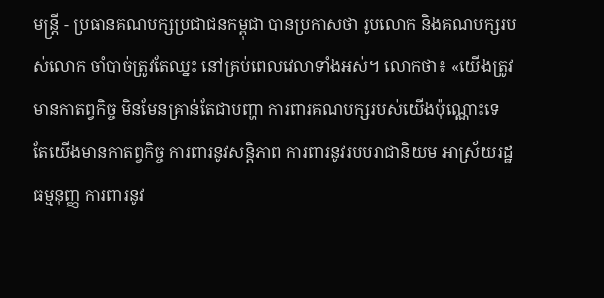មន្ត្រី - ប្រធានគណបក្សប្រជាជនកម្ពុជា បានប្រកាសថា រូបលោក និងគណបក្សរបស់លោក ចាំបាច់ត្រូវតែឈ្នះ នៅគ្រប់ពេលវេលាទាំងអស់។ លោកថា៖ «យើងត្រូវមានកាតព្វកិច្ច មិនមែនគ្រាន់តែជាបញ្ហា ការពារគណបក្សរបស់យើងប៉ុណ្ណោះទេ តែយើងមានកាតព្វកិច្ច ការពារនូវសន្តិភាព ការពារនូវរបបរាជានិយម អាស្រ័យរដ្ឋធម្មនុញ្ញ ការពារនូវ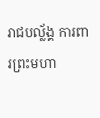រាជបល្ល័ង្គ ការពារព្រះមហា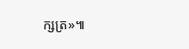ក្សត្រ»៕